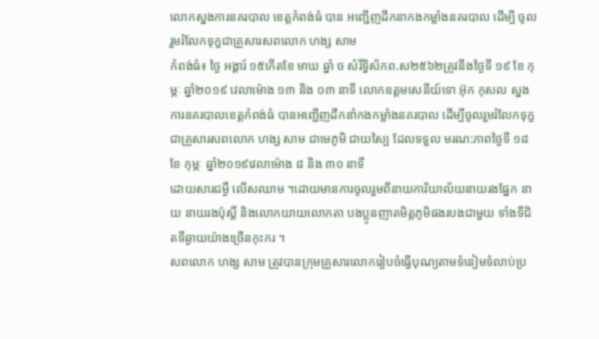លោកស្នងការនគរបាល ខេត្តកំពង់ធំ បាន អញ្ជើញដឹកនាកងកម្លាំងនគរបាល ដើម្បី ចូលរួមរំលែកទុក្ខជាគ្រួសារសពលោក ហង្ស សាម
កំពង់ធំ៖ ថ្ងៃ អង្គារ៍ ១៥កើតខែ មាឃ ឆ្នាំ ច សំរឹទ្ធិស័កព.ស២៥៦២ត្រូវនឹងថ្ងៃទី ១៩ ខែ កុម្ភៈ ឆ្នាំ២០១៩ វេលាម៉ោង ១៣ និង ០៣ នាទី លោកឧត្តមសេនីយ៍ទោ អ៊ុក កុសល ស្នងការនគរបាលខេត្តកំពង់ធំ បានអញ្ជើញដឹកនាំកងកម្លាំងនគរបាល ដើម្បីចូលរួមរំលែកទុក្ខជាគ្រួសារសពលោក ហង្ស សាម ជាមេភូមិ ជាយស្បៃ ដែលទទួល មរណ:ភាពថ្ងៃទី ១៨ ខែ កុម្ភៈ ឆ្នាំ២០១៩វេលាម៉ោង ៨ និង ៣០ នាទី
ដោយសារជម្ងឺ លើសឈាម ។ដោយមានការចូលរួមពីនាយការិយាល័យនាយរងផ្នែក នាយ នាយរងប៉ុស្តិ៍ និងលោកយាយលោកតា បងប្អូនញាតមិត្តភូមិផងរបងជាមួយ ទាំងទីជិតទីឆ្ងាយយ៉ាងច្រើនកុះករ ។
សពលោក ហង្ស សាម ត្រូវបានក្រុមគ្រួសារលោករៀបចំធ្វើបុណ្យតាមទំនៀមទំលាប់ប្រ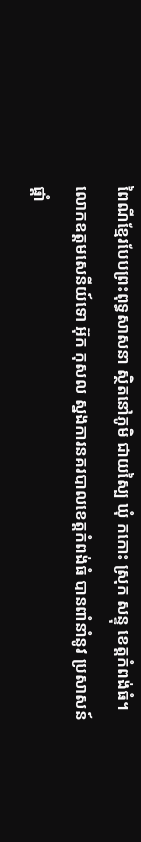ពៃណីខ្មែរបែបព្រះពុទ្ធសាសនា ស្ថិតនៅភូមិ ជាយស្បៃ ឃុំ កកោះ ស្រុក សន្ទុ ខេត្តកំពង់ធំ។
លោកឧត្តមសេនីយ៍ទោ អ៊ុក កុសល ស្នងការនគរបាលខេត្តកំពង់ធំ បានពាំនាំនូវ ប្រសាសន៍ផ្ដាំ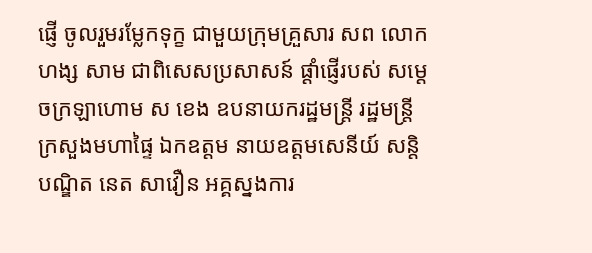ផ្ញើ ចូលរួមរម្លែកទុក្ខ ជាមួយក្រុមគ្រួសារ សព លោក ហង្ស សាម ជាពិសេសប្រសាសន៍ ផ្ដាំផ្ញើរបស់ សម្ដេចក្រឡាហោម ស ខេង ឧបនាយករដ្ឋមន្ត្រី រដ្ឋមន្រ្តីក្រសួងមហាផ្ទៃ ឯកឧត្តម នាយឧត្តមសេនីយ៍ សន្តិបណ្ឌិត នេត សាវឿន អគ្គស្នងការ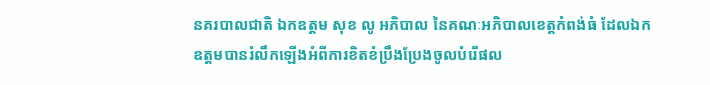នគរបាលជាតិ ឯកឧត្តម សុខ លូ អភិបាល នៃគណៈអភិបាលខេត្តកំពង់ធំ ដែលឯកឧត្តមបានរំលឹកឡើងអំពីការខិតខំប្រឹងប្រែងចូលបំរើផល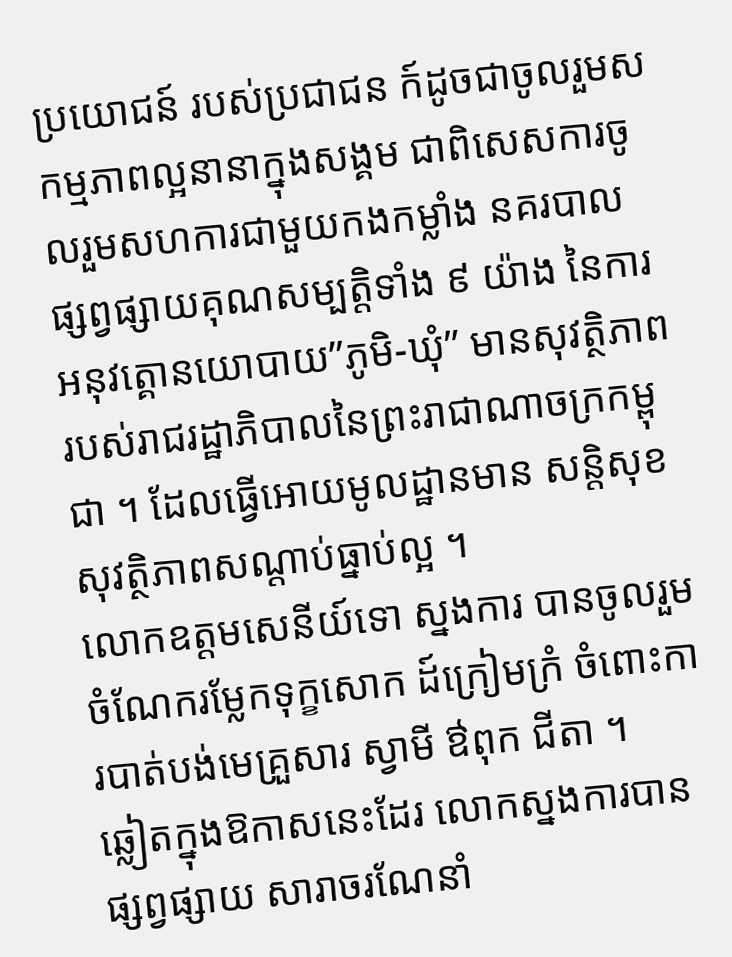ប្រយោជន៍ របស់ប្រជាជន ក៍ដូចជាចូលរួមសកម្មភាពល្អនានាក្នុងសង្គម ជាពិសេសការចូលរួមសហការជាមួយកងកម្លាំង នគរបាល ផ្សព្វផ្សាយគុណសម្បត្តិទាំង ៩ យ៉ាង នៃការអនុវត្គោនយោបាយ”ភូមិ-ឃុំ” មានសុវត្ថិភាព របស់រាជរដ្ឋាភិបាលនៃព្រះរាជាណាចក្រកម្ពុជា ។ ដែលធ្វើអោយមូលដ្ឋានមាន សន្តិសុខ សុវត្ថិភាពសណ្តាប់ធ្នាប់ល្អ ។
លោកឧត្តមសេនីយ៍ទោ ស្នងការ បានចូលរួមចំណែករម្លែកទុក្ខសោក ដ៍ក្រៀមក្រំ ចំពោះការបាត់បង់មេគ្រួសារ ស្វាមី ឳពុក ជីតា ។
ឆ្លៀតក្នុងឱកាសនេះដែរ លោកស្នងការបានផ្សព្វផ្សាយ សារាចរណែនាំ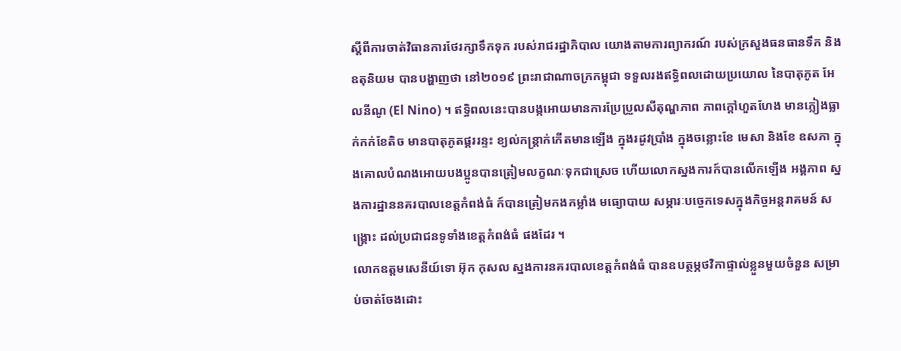ស្ដីពីការចាត់វិធានការថែរក្សាទឹកទុក របស់រាជរដ្ឋាភិបាល យោងតាមការព្យាករណ៍ របស់ក្រសួងធនធានទឹក និងឧតុនិយម បានបង្ហាញថា នៅ២០១៩ ព្រះរាជាណាចក្រកម្ពុជា ទទួលរងឥទ្ធិពលដោយប្រយោល នៃបាតុភូត អែលនីណូ (El Nino) ។ ឥទ្ធិពលនេះបានបង្កអោយមានការប្រែប្រួលសីតុណ្ហភាព ភាពក្ដៅហួតហែង មានភ្លៀងធ្លាក់កក់ខែតិច មានបាតុភូតផ្គររន្ទះ ខ្យល់កន្ត្រាក់កើតមានឡើង ក្នុងរដូវប្រាំង ក្នុងចន្លោះខែ មេសា និងខែ ឧសភា ក្នុងគោលបំណងអោយបងប្អូនបានត្រៀមលក្ខណៈទុកជាស្រេច ហើយលោកស្នងការក៍បានលើកឡើង អង្គភាព ស្នងការដ្ឋាននគរបាលខេត្តកំពង់ធំ ក៍បានត្រៀមកងកម្លាំង មធ្យោបាយ សម្ភារៈបច្ចេកទេសក្នុងកិច្ចអន្តរាគមន៍ សង្រ្គោះ ដល់ប្រជាជនទូទាំងខេត្តកំពង់ធំ ផងដែរ ។
លោកឧត្តមសេនីយ៍ទោ អ៊ុក កុសល ស្នងការនគរបាលខេត្តកំពង់ធំ បានឧបត្ថម្ភថវិកាផ្ទាល់ខ្លួនមួយចំនួន សម្រាប់ចាត់ចែងដោះ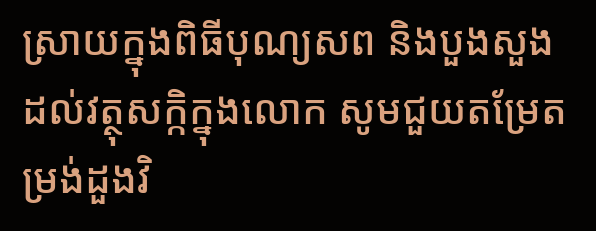ស្រាយក្នុងពិធីបុណ្យសព និងបួងសួងដល់វត្ថុសក្កិក្នុងលោក សូមជួយតម្រែតម្រង់ដួងវិ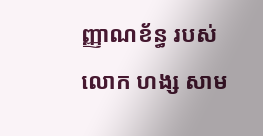ញ្ញាណខ័ន្ធ របស់លោក ហង្ស សាម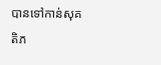បានទៅកាន់សុគតិភ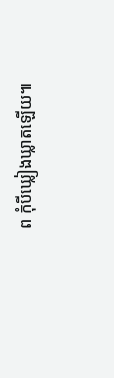ព កុំបីឃ្លៀងឃ្លាតឡើយ៕